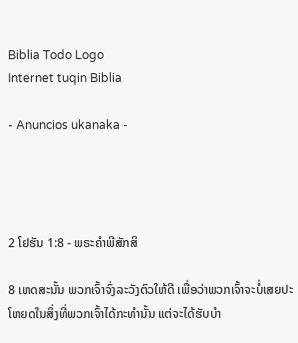Biblia Todo Logo
Internet tuqin Biblia

- Anuncios ukanaka -




2 ໂຢຮັນ 1:8 - ພຣະຄຳພີສັກສິ

8 ເຫດສະນັ້ນ ພວກເຈົ້າຈົ່ງລະວັງຕົວໃຫ້ດີ ເພື່ອວ່າພວກເຈົ້າຈະບໍ່ເສຍປະໂຫຍດໃນສິ່ງທີ່ພວກເຈົ້າໄດ້ກະທຳນັ້ນ ແຕ່ຈະໄດ້ຮັບບຳ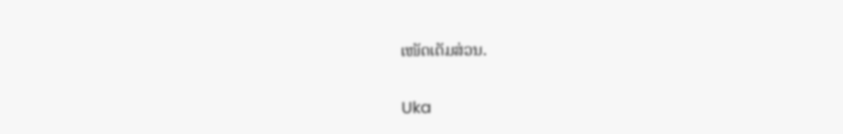ເໜັດເຕັມສ່ວນ.

Uka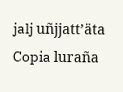jalj uñjjattʼäta Copia luraña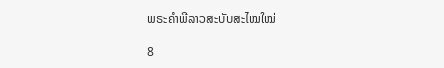ພຣະຄຳພີລາວສະບັບສະໄໝໃໝ່

8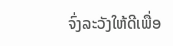ຈົ່ງລະວັງໃຫ້ດີເພື່ອ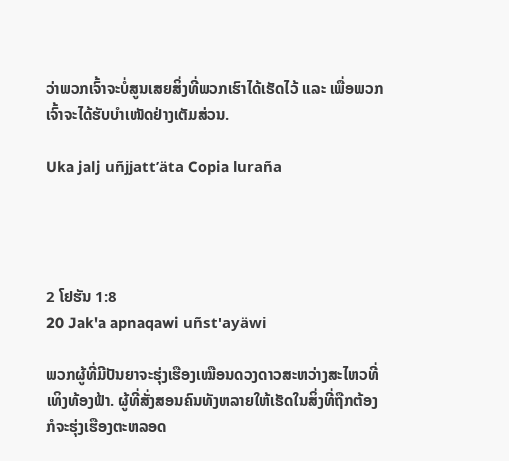ວ່າພວກເຈົ້າຈະບໍ່ສູນເສຍສິ່ງທີ່ພວກເຮົາໄດ້ເຮັດໄວ້ ແລະ ເພື່ອພວກເຈົ້າຈະໄດ້ຮັບບຳເໜັດຢ່າງເຕັມສ່ວນ.

Uka jalj uñjjattʼäta Copia luraña




2 ໂຢຮັນ 1:8
20 Jak'a apnaqawi uñst'ayäwi

ພວກຜູ້ທີ່ມີປັນຍາຈະຮຸ່ງເຮືອງເໝືອນດວງດາວສະຫວ່າງສະໄຫວທີ່ເທິງທ້ອງຟ້າ. ຜູ້ທີ່ສັ່ງສອນຄົນທັງຫລາຍໃຫ້ເຮັດໃນສິ່ງທີ່ຖືກຕ້ອງກໍຈະຮຸ່ງເຮືອງຕະຫລອດ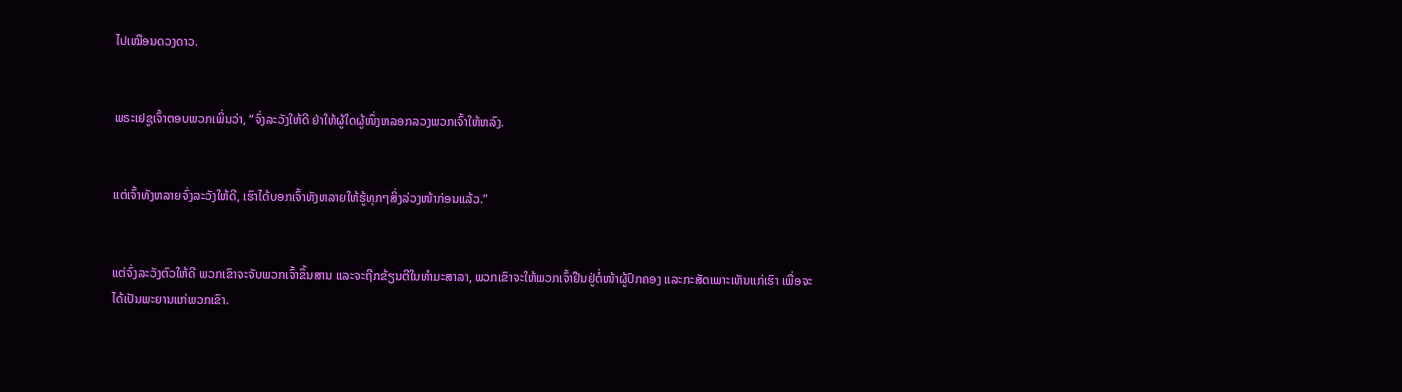ໄປເໝືອນດວງດາວ.


ພຣະເຢຊູເຈົ້າຕອບພວກເພິ່ນວ່າ, “ຈົ່ງລະວັງໃຫ້ດີ ຢ່າໃຫ້ຜູ້ໃດຜູ້ໜຶ່ງຫລອກລວງພວກເຈົ້າໃຫ້ຫລົງ.


ແຕ່ເຈົ້າທັງຫລາຍຈົ່ງລະວັງໃຫ້ດີ, ເຮົາໄດ້ບອກເຈົ້າທັງຫລາຍໃຫ້ຮູ້ທຸກໆສິ່ງລ່ວງໜ້າກ່ອນແລ້ວ.”


ແຕ່ຈົ່ງລະວັງຕົວໃຫ້ດີ ພວກເຂົາຈະຈັບພວກເຈົ້າຂຶ້ນສານ ແລະຈະຖືກຂ້ຽນຕີໃນທຳມະສາລາ, ພວກເຂົາຈະໃຫ້ພວກເຈົ້າຢືນຢູ່ຕໍ່ໜ້າຜູ້ປົກຄອງ ແລະກະສັດເພາະເຫັນແກ່ເຮົາ ເພື່ອຈະໄດ້ເປັນພະຍານແກ່ພວກເຂົາ.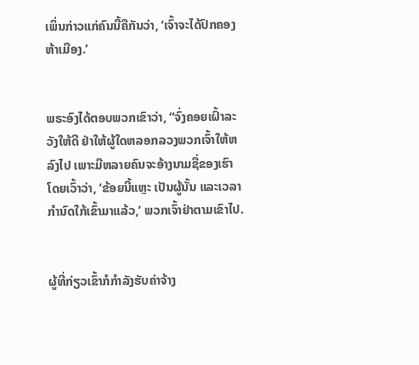ເພິ່ນກ່າວແກ່ຄົນນີ້ຄືກັນວ່າ, ‘ເຈົ້າຈະໄດ້ປົກຄອງຫ້າເມືອງ.’


ພຣະອົງໄດ້ຕອບພວກເຂົາວ່າ, “ຈົ່ງຄອຍເຝົ້າລະວັງໃຫ້ດີ ຢ່າໃຫ້ຜູ້ໃດຫລອກລວງພວກເຈົ້າໃຫ້ຫລົງໄປ ເພາະມີຫລາຍຄົນຈະອ້າງນາມຊື່ຂອງເຮົາ ໂດຍເວົ້າວ່າ, ‘ຂ້ອຍນີ້ແຫຼະ ເປັນຜູ້ນັ້ນ ແລະເວລາກຳນົດໃກ້ເຂົ້າມາແລ້ວ,’ ພວກເຈົ້າຢ່າຕາມເຂົາໄປ.


ຜູ້ທີ່ກ່ຽວເຂົ້າກໍກຳລັງຮັບຄ່າຈ້າງ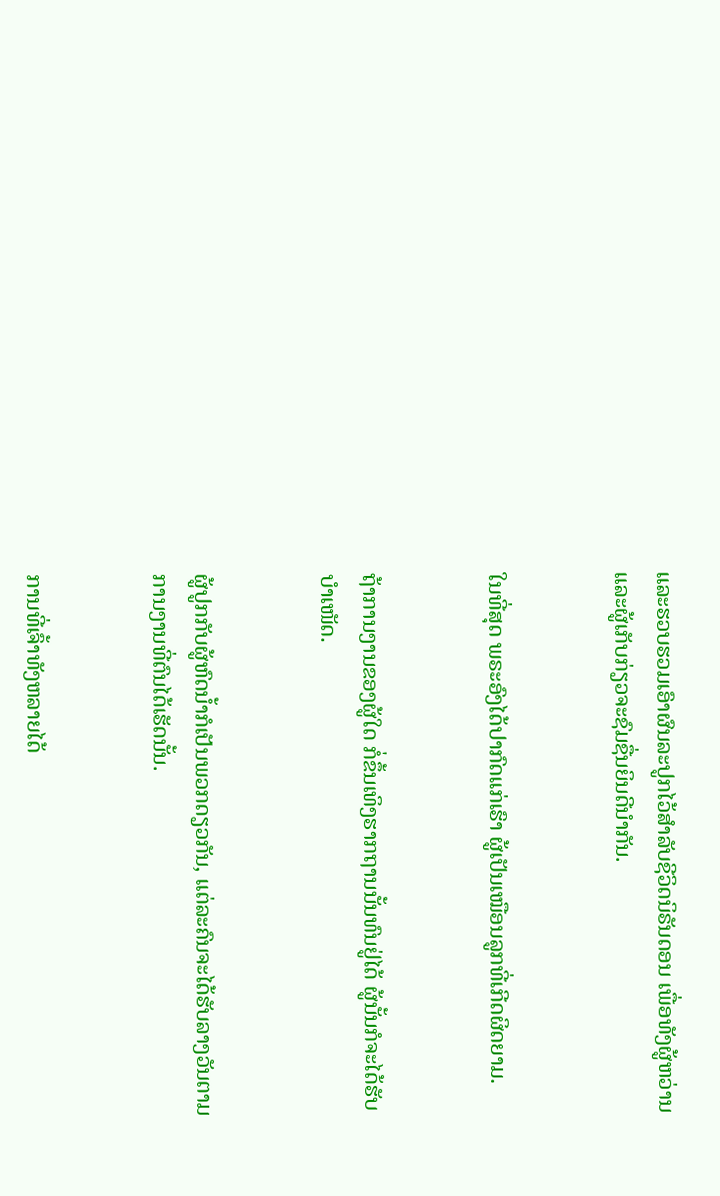ແລະຮວບຮວມເອົາຜົນລະປູກໄວ້ສຳລັບຊີວິດນິຣັນດອນ ເພື່ອທັງຜູ້ຫວ່ານ ແລະຜູ້ເກັບກ່ຽວຈະຊົມຊື່ນຍິນດີນຳກັນ.


ໃນທີ່ສຸດ ພຣະອົງໄດ້ປາກົດແກ່ເຮົາ ຜູ້ເປັນເໝືອນລູກທີ່ເກີດຜິດຍາມ.


ຖ້າການງານຂອງຜູ້ໃດ ກໍ່ຂຶ້ນເທິງຮາກຖານນັ້ນທົນຢູ່ໄດ້ ຜູ້ນັ້ນກໍຈະໄດ້ຮັບບຳເໜັດ.


ຜູ້ປູກກັບຜູ້ຫົດນໍ້າກໍເປັນພວກດຽວກັນ, ແຕ່ລະຄົນຈະໄດ້ຮັບລາງວັນຕາມການງານທີ່ຕົນໄດ້ເຮັດນັ້ນ.


ການທີ່ເຈົ້າທັງຫລາຍໄດ້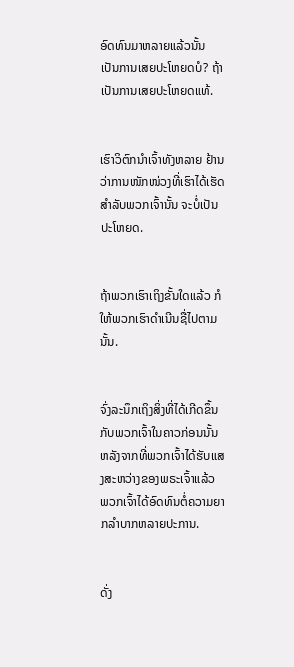ອົດທົນມາຫລາຍແລ້ວນັ້ນ ເປັນການເສຍປະໂຫຍດບໍ? ຖ້າເປັນການເສຍປະໂຫຍດແທ້.


ເຮົາວິຕົກນຳເຈົ້າທັງຫລາຍ ຢ້ານວ່າການໜັກໜ່ວງທີ່ເຮົາໄດ້ເຮັດສຳລັບພວກເຈົ້ານັ້ນ ຈະບໍ່ເປັນປະໂຫຍດ.


ຖ້າພວກເຮົາເຖິງຂັ້ນໃດແລ້ວ ກໍໃຫ້ພວກເຮົາດຳເນີນຊື່ໄປຕາມນັ້ນ.


ຈົ່ງລະນຶກເຖິງສິ່ງທີ່ໄດ້ເກີດຂຶ້ນກັບພວກເຈົ້າໃນຄາວກ່ອນນັ້ນ ຫລັງຈາກທີ່ພວກເຈົ້າໄດ້ຮັບແສງສະຫວ່າງຂອງພຣະເຈົ້າແລ້ວ ພວກເຈົ້າໄດ້ອົດທົນຕໍ່ຄວາມຍາກລຳບາກຫລາຍປະການ.


ດັ່ງ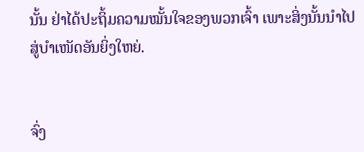ນັ້ນ ຢ່າໄດ້ປະຖິ້ມຄວາມໝັ້ນໃຈຂອງພວກເຈົ້າ ເພາະສິ່ງນັ້ນນຳໄປສູ່ບຳເໜັດອັນຍິ່ງໃຫຍ່.


ຈົ່ງ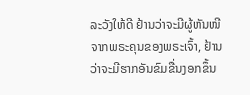ລະວັງໃຫ້ດີ ຢ້ານວ່າຈະມີຜູ້ຫັນໜີຈາກພຣະຄຸນຂອງພຣະເຈົ້າ, ຢ້ານວ່າຈະມີຮາກອັນຂົມຂື່ນງອກຂຶ້ນ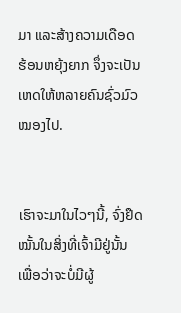ມາ ແລະສ້າງຄວາມເດືອດຮ້ອນຫຍຸ້ງຍາກ ຈຶ່ງຈະເປັນເຫດໃຫ້ຫລາຍຄົນຊົ່ວມົວໝອງໄປ.


ເຮົາຈະມາໃນໄວໆນີ້, ຈົ່ງຢຶດໝັ້ນໃນສິ່ງທີ່ເຈົ້າມີຢູ່ນັ້ນ ເພື່ອວ່າຈະບໍ່ມີຜູ້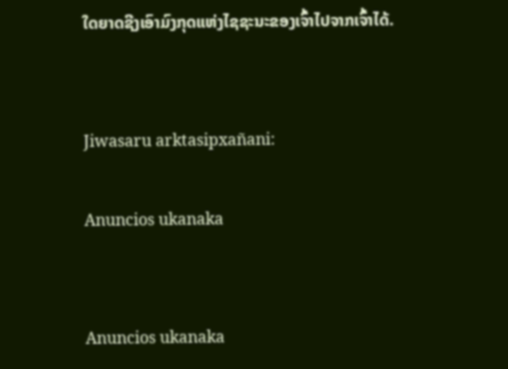ໃດຍາດຊີງເອົາມົງກຸດແຫ່ງໄຊຊະນະຂອງເຈົ້າໄປຈາກເຈົ້າໄດ້.


Jiwasaru arktasipxañani:

Anuncios ukanaka


Anuncios ukanaka